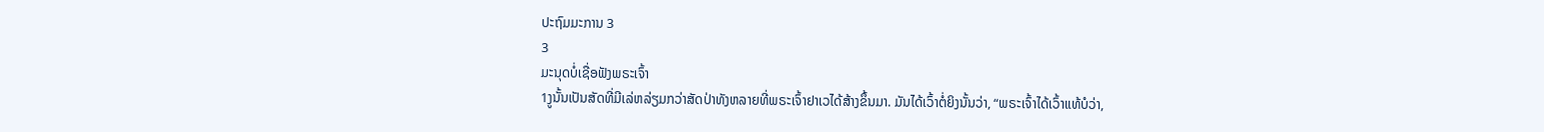ປະຖົມມະການ 3
3
ມະນຸດບໍ່ເຊື່ອຟັງພຣະເຈົ້າ
1ງູນັ້ນເປັນສັດທີ່ມີເລ່ຫລ່ຽມກວ່າສັດປ່າທັງຫລາຍທີ່ພຣະເຈົ້າຢາເວໄດ້ສ້າງຂຶ້ນມາ. ມັນໄດ້ເວົ້າຕໍ່ຍິງນັ້ນວ່າ, “ພຣະເຈົ້າໄດ້ເວົ້າແທ້ບໍວ່າ,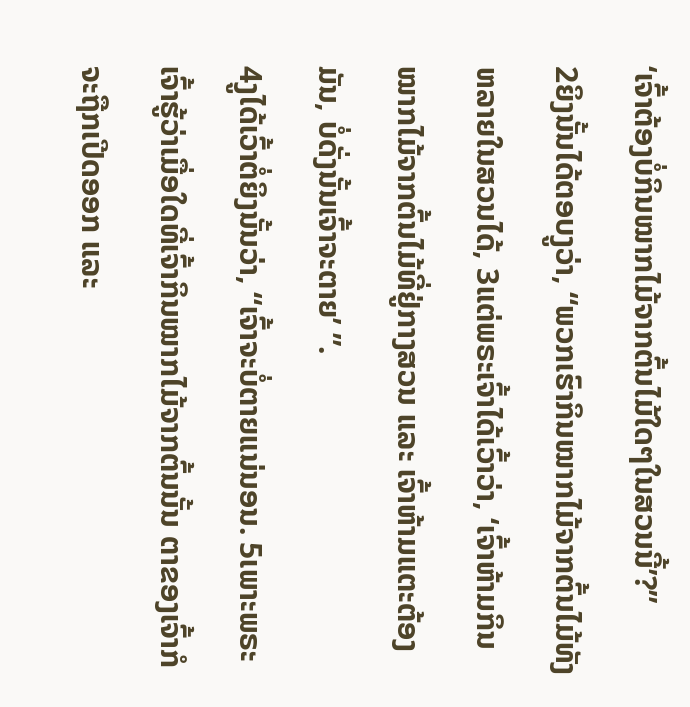‘ເຈົ້າຕ້ອງບໍ່ກິນໝາກໄມ້ຈາກຕົ້ນໄມ້ໃດໆໃນສວນນີ້’?”
2ຍິງນັ້ນໄດ້ຕອບງູວ່າ, “ພວກເຮົາກິນໝາກໄມ້ຈາກຕົ້ນໄມ້ທັງຫລາຍໃນສວນໄດ້, 3ແຕ່ພຣະເຈົ້າໄດ້ເວົ້າວ່າ, ‘ເຈົ້າຫ້າມກິນໝາກໄມ້ຈາກຕົ້ນໄມ້ທີ່ຢູ່ກາງສວນ ແລະ ເຈົ້າຫ້າມແຕະຕ້ອງມັນ, ບໍ່ດັ່ງນັ້ນເຈົ້າຈະຕາຍ’ ”.
4ງູໄດ້ເວົ້າຕໍ່ຍິງນັ້ນວ່າ, “ເຈົ້າຈະບໍ່ຕາຍແນ່ນອນ. 5ເພາະພຣະເຈົ້າຮູ້ວ່າເມື່ອໃດທີ່ເຈົ້າກິນໝາກໄມ້ຈາກຕົ້ນນັ້ນ ຕາຂອງເຈົ້າກໍຈະຖືກເປີດອອກ ແລະ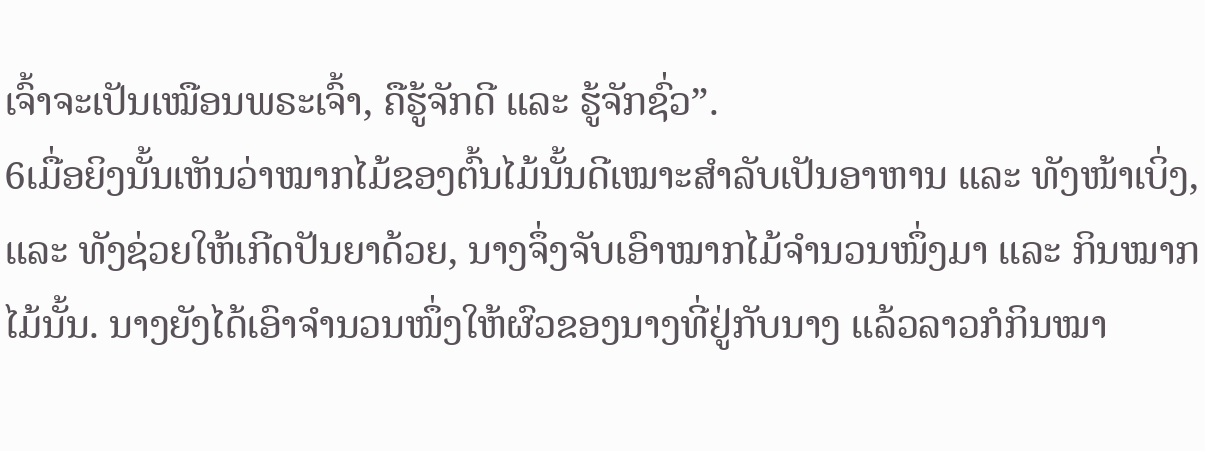ເຈົ້າຈະເປັນເໝືອນພຣະເຈົ້າ, ຄືຮູ້ຈັກດີ ແລະ ຮູ້ຈັກຊົ່ວ”.
6ເມື່ອຍິງນັ້ນເຫັນວ່າໝາກໄມ້ຂອງຕົ້ນໄມ້ນັ້ນດີເໝາະສຳລັບເປັນອາຫານ ແລະ ທັງໜ້າເບິ່ງ, ແລະ ທັງຊ່ວຍໃຫ້ເກີດປັນຍາດ້ວຍ, ນາງຈຶ່ງຈັບເອົາໝາກໄມ້ຈຳນວນໜຶ່ງມາ ແລະ ກິນໝາກໄມ້ນັ້ນ. ນາງຍັງໄດ້ເອົາຈຳນວນໜຶ່ງໃຫ້ຜົວຂອງນາງທີ່ຢູ່ກັບນາງ ແລ້ວລາວກໍກິນໝາ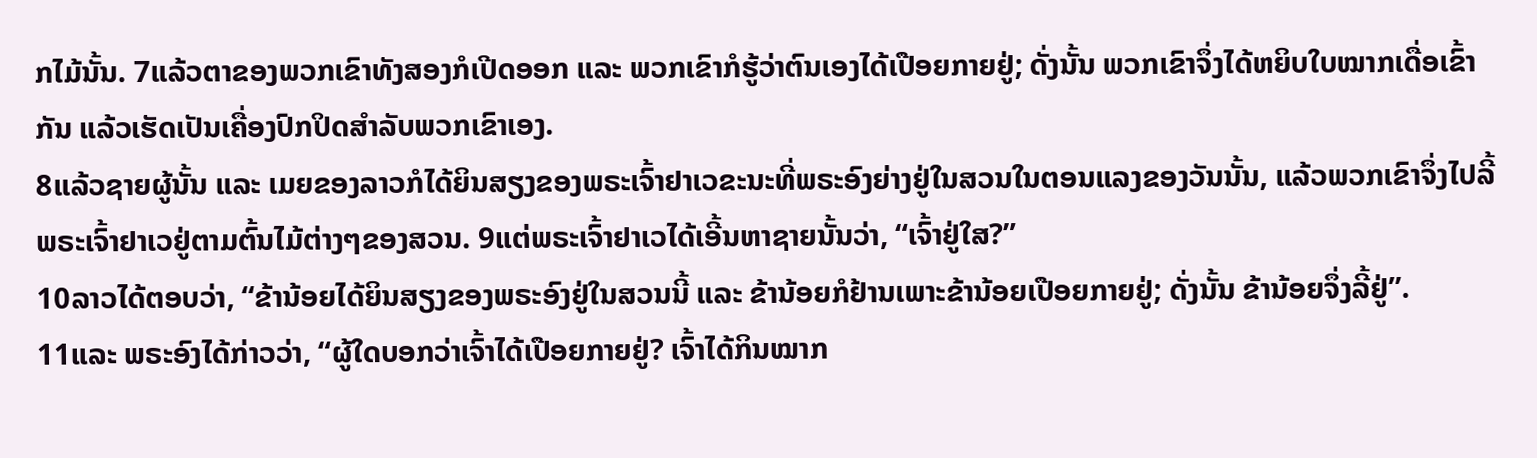ກໄມ້ນັ້ນ. 7ແລ້ວຕາຂອງພວກເຂົາທັງສອງກໍເປີດອອກ ແລະ ພວກເຂົາກໍຮູ້ວ່າຕົນເອງໄດ້ເປືອຍກາຍຢູ່; ດັ່ງນັ້ນ ພວກເຂົາຈຶ່ງໄດ້ຫຍິບໃບໝາກເດື່ອເຂົ້າກັນ ແລ້ວເຮັດເປັນເຄື່ອງປົກປິດສຳລັບພວກເຂົາເອງ.
8ແລ້ວຊາຍຜູ້ນັ້ນ ແລະ ເມຍຂອງລາວກໍໄດ້ຍິນສຽງຂອງພຣະເຈົ້າຢາເວຂະນະທີ່ພຣະອົງຍ່າງຢູ່ໃນສວນໃນຕອນແລງຂອງວັນນັ້ນ, ແລ້ວພວກເຂົາຈຶ່ງໄປລີ້ພຣະເຈົ້າຢາເວຢູ່ຕາມຕົ້ນໄມ້ຕ່າງໆຂອງສວນ. 9ແຕ່ພຣະເຈົ້າຢາເວໄດ້ເອີ້ນຫາຊາຍນັ້ນວ່າ, “ເຈົ້າຢູ່ໃສ?”
10ລາວໄດ້ຕອບວ່າ, “ຂ້ານ້ອຍໄດ້ຍິນສຽງຂອງພຣະອົງຢູ່ໃນສວນນີ້ ແລະ ຂ້ານ້ອຍກໍຢ້ານເພາະຂ້ານ້ອຍເປືອຍກາຍຢູ່; ດັ່ງນັ້ນ ຂ້ານ້ອຍຈຶ່ງລີ້ຢູ່”.
11ແລະ ພຣະອົງໄດ້ກ່າວວ່າ, “ຜູ້ໃດບອກວ່າເຈົ້າໄດ້ເປືອຍກາຍຢູ່? ເຈົ້າໄດ້ກິນໝາກ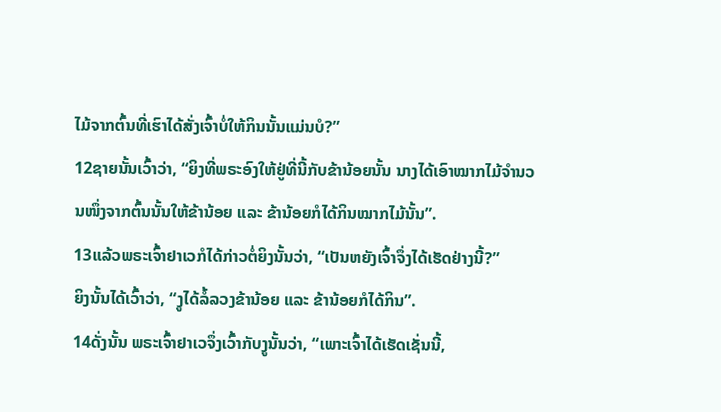ໄມ້ຈາກຕົ້ນທີ່ເຮົາໄດ້ສັ່ງເຈົ້າບໍ່ໃຫ້ກິນນັ້ນແມ່ນບໍ?”
12ຊາຍນັ້ນເວົ້າວ່າ, “ຍິງທີ່ພຣະອົງໃຫ້ຢູ່ທີ່ນີ້ກັບຂ້ານ້ອຍນັ້ນ ນາງໄດ້ເອົາໝາກໄມ້ຈຳນວນໜຶ່ງຈາກຕົ້ນນັ້ນໃຫ້ຂ້ານ້ອຍ ແລະ ຂ້ານ້ອຍກໍໄດ້ກິນໝາກໄມ້ນັ້ນ”.
13ແລ້ວພຣະເຈົ້າຢາເວກໍໄດ້ກ່າວຕໍ່ຍິງນັ້ນວ່າ, “ເປັນຫຍັງເຈົ້າຈຶ່ງໄດ້ເຮັດຢ່າງນີ້?”
ຍິງນັ້ນໄດ້ເວົ້າວ່າ, “ງູໄດ້ລໍ້ລວງຂ້ານ້ອຍ ແລະ ຂ້ານ້ອຍກໍໄດ້ກິນ”.
14ດັ່ງນັ້ນ ພຣະເຈົ້າຢາເວຈຶ່ງເວົ້າກັບງູນັ້ນວ່າ, “ເພາະເຈົ້າໄດ້ເຮັດເຊັ່ນນີ້,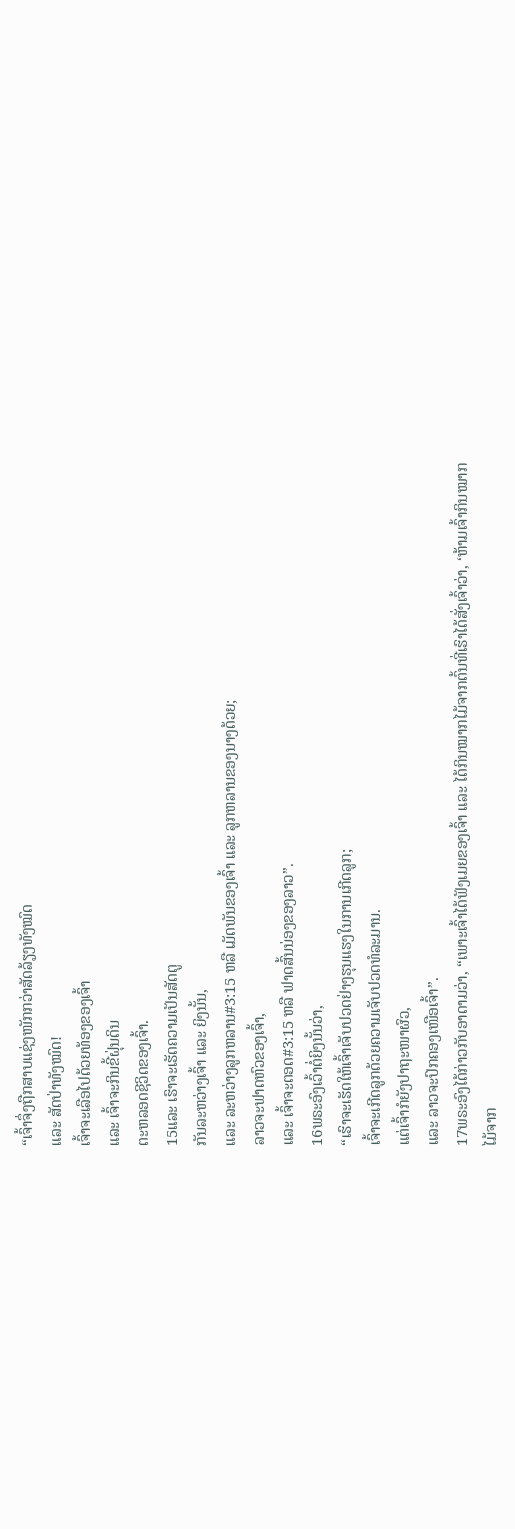“ເຈົ້າຈຶ່ງຖືກສາບແຊ່ງໜັກກວ່າສັດລ້ຽງທັງໝົດ
ແລະ ສັດປ່າທັງໝົດ!
ເຈົ້າຈະເລືອໄປດ້ວຍທ້ອງຂອງເຈົ້າ
ແລະ ເຈົ້າຈະກິນຂີ້ຝຸ່ນດິນ
ຕະຫລອດຊີວິດຂອງເຈົ້າ.
15ແລະ ເຮົາຈະເຮັດຄວາມເປັນສັດຕູ
ກັນລະຫວ່າງເຈົ້າ ແລະ ຍິງນັ້ນ,
ແລະ ລະຫວ່າງລູກຫລານ#3:15 ຫລື ເມັດພັນຂອງເຈົ້າ ແລະ ລູກຫລານຂອງນາງດ້ວຍ;
ລາວຈະຟາດຫົວຂອງເຈົ້າ,
ແລະ ເຈົ້າຈະຕອດ#3:15 ຫລື ຟາດສົ້ນນ່ອງຂອງລາວ”.
16ພຣະອົງເວົ້າຕໍ່ຍິງນັ້ນວ່າ,
“ເຮົາຈະເຮັດໃຫ້ເຈົ້າເຈັບປວດຢ່າງຮຸນແຮງໃນການເກີດລູກ;
ເຈົ້າຈະເກີດລູກດ້ວຍຄວາມເຈັບປວດທໍລະມານ.
ແຕ່ເຈົ້າກໍຍັງປາຖະໜາຜົວ,
ແລະ ລາວຈະປົກຄອງເໜືອເຈົ້າ”.
17ພຣະອົງໄດ້ກ່າວກັບອາດາມວ່າ, “ເພາະເຈົ້າໄດ້ຟັງເມຍຂອງເຈົ້າ ແລະ ໄດ້ກິນໝາກໄມ້ຈາກຕົ້ນທີ່ເຮົາໄດ້ສັ່ງເຈົ້າວ່າ, ‘ຫ້າມເຈົ້າກິນໝາກໄມ້ຈາກ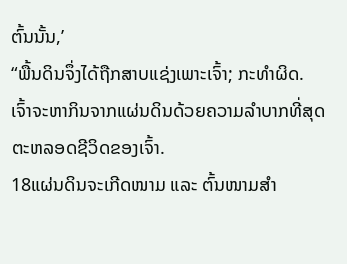ຕົ້ນນັ້ນ,’
“ພື້ນດິນຈຶ່ງໄດ້ຖືກສາບແຊ່ງເພາະເຈົ້າ; ກະທຳຜິດ.
ເຈົ້າຈະຫາກິນຈາກແຜ່ນດິນດ້ວຍຄວາມລຳບາກທີ່ສຸດ
ຕະຫລອດຊີວິດຂອງເຈົ້າ.
18ແຜ່ນດິນຈະເກີດໜາມ ແລະ ຕົ້ນໜາມສຳ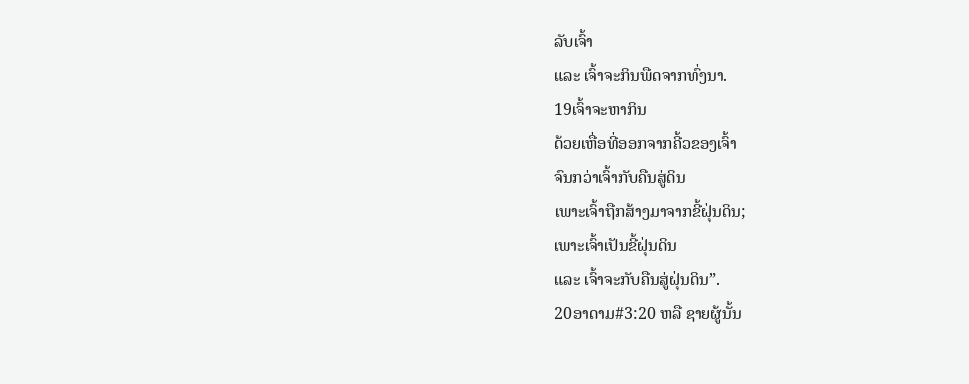ລັບເຈົ້າ
ແລະ ເຈົ້າຈະກິນພືດຈາກທົ່ງນາ.
19ເຈົ້າຈະຫາກິນ
ດ້ວຍເຫື່ອທີ່ອອກຈາກຄີ້ວຂອງເຈົ້າ
ຈົນກວ່າເຈົ້າກັບຄືນສູ່ດິນ
ເພາະເຈົ້າຖືກສ້າງມາຈາກຂີ້ຝຸ່ນດິນ;
ເພາະເຈົ້າເປັນຂີ້ຝຸ່ນດິນ
ແລະ ເຈົ້າຈະກັບຄືນສູ່ຝຸ່ນດິນ”.
20ອາດາມ#3:20 ຫລື ຊາຍຜູ້ນັ້ນ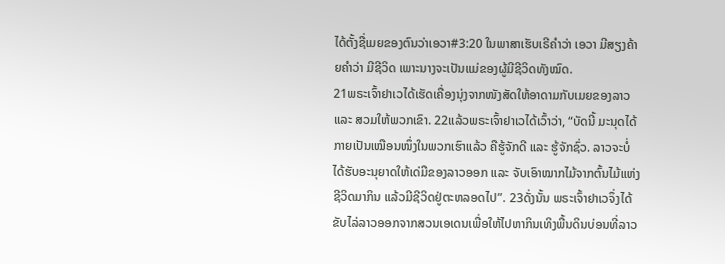ໄດ້ຕັ້ງຊື່ເມຍຂອງຕົນວ່າເອວາ#3:20 ໃນພາສາເຮັບເຣີຄຳວ່າ ເອວາ ມີສຽງຄ້າຍຄຳວ່າ ມີຊີວິດ ເພາະນາງຈະເປັນແມ່ຂອງຜູ້ມີຊີວິດທັງໝົດ.
21ພຣະເຈົ້າຢາເວໄດ້ເຮັດເຄື່ອງນຸ່ງຈາກໜັງສັດໃຫ້ອາດາມກັບເມຍຂອງລາວ ແລະ ສວມໃຫ້ພວກເຂົາ. 22ແລ້ວພຣະເຈົ້າຢາເວໄດ້ເວົ້າວ່າ, “ບັດນີ້ ມະນຸດໄດ້ກາຍເປັນເໝືອນໜຶ່ງໃນພວກເຮົາແລ້ວ ຄືຮູ້ຈັກດີ ແລະ ຮູ້ຈັກຊົ່ວ. ລາວຈະບໍ່ໄດ້ຮັບອະນຸຍາດໃຫ້ເດ່ມືຂອງລາວອອກ ແລະ ຈັບເອົາໝາກໄມ້ຈາກຕົ້ນໄມ້ແຫ່ງຊີວິດມາກິນ ແລ້ວມີຊີວິດຢູ່ຕະຫລອດໄປ”. 23ດັ່ງນັ້ນ ພຣະເຈົ້າຢາເວຈຶ່ງໄດ້ຂັບໄລ່ລາວອອກຈາກສວນເອເດນເພື່ອໃຫ້ໄປຫາກິນເທິງພື້ນດິນບ່ອນທີ່ລາວ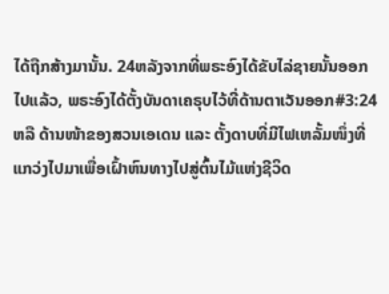ໄດ້ຖືກສ້າງມານັ້ນ. 24ຫລັງຈາກທີ່ພຣະອົງໄດ້ຂັບໄລ່ຊາຍນັ້ນອອກໄປແລ້ວ, ພຣະອົງໄດ້ຕັ້ງບັນດາເຄຣຸບໄວ້ທີ່ດ້ານຕາເວັນອອກ#3:24 ຫລື ດ້ານໜ້າຂອງສວນເອເດນ ແລະ ຕັ້ງດາບທີ່ມີໄຟເຫລັ້ມໜຶ່ງທີ່ແກວ່ງໄປມາເພື່ອເຝົ້າຫົນທາງໄປສູ່ຕົ້ນໄມ້ແຫ່ງຊີວິດ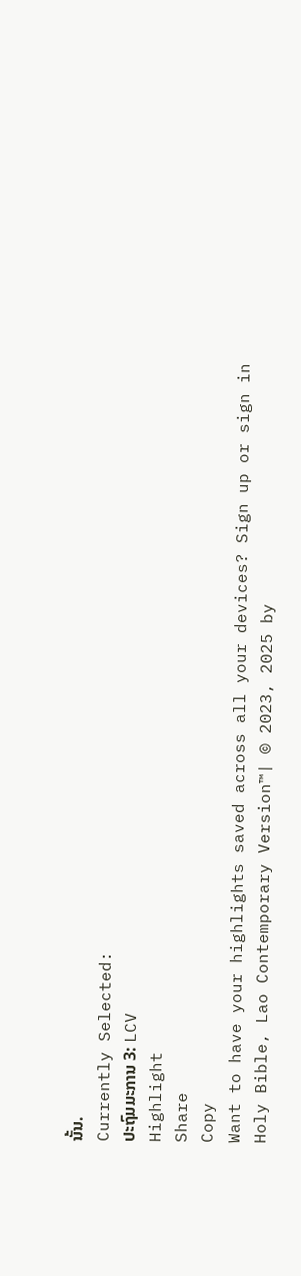ນັ້ນ.
Currently Selected:
ປະຖົມມະການ 3: LCV
Highlight
Share
Copy
Want to have your highlights saved across all your devices? Sign up or sign in
Holy Bible, Lao Contemporary Version™| © 2023, 2025 by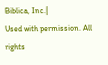Biblica, Inc.|
Used with permission. All rights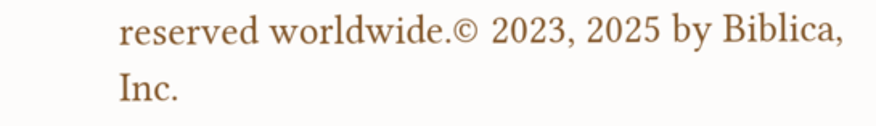reserved worldwide.© 2023, 2025 by Biblica, Inc.